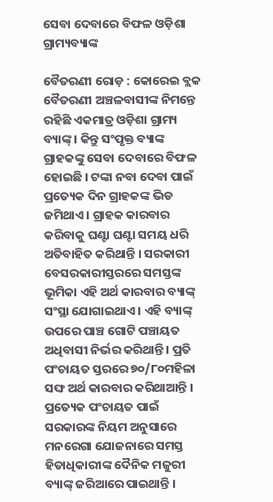ସେବା ଦେବାରେ ବିଫଳ ଓଡ଼ିଶା ଗ୍ରାମ୍ୟବ୍ୟାଙ୍କ

ବୈତରଣୀ ରୋଡ଼ : କୋରେଇ ବ୍ଲକ ବୈତରଣୀ ଅଞ୍ଚଳବାସୀଙ୍କ ନିମନ୍ତେ ରହିଛି ଏକମାତ୍ର ଓଡ଼ିଶା ଗ୍ରାମ୍ୟ ବ୍ୟାଙ୍କ୍ । କିନ୍ତୁ ସଂପୃକ୍ତ ବ୍ୟାଙ୍କ ଗ୍ରାହକଙ୍କୁ ସେବା ଦେବାରେ ବିଫଳ ହୋଇଛି । ଟଙ୍କା ନବା ଦେବା ପାଇଁ ପ୍ରତ୍ୟେକ ଦିନ ଗ୍ରାହକଙ୍କ ଭିଡ ଜମିଥାଏ । ଗ୍ରାହକ କାରବାର କରିବାକୁ ଘଣ୍ଟା ଘଣ୍ଟା ସମୟ ଧରି ଅତିବାହିତ କରିଥାନ୍ତି । ସରକାରୀ ବେସରକାରୀସ୍ତରରେ ସମସ୍ତଙ୍କ ଭୂମିକା ଏହି ଅର୍ଥ କାରବାର ବ୍ୟାଙ୍କ୍ ସଂସ୍ଥା ଯୋଗାଇଥାଏ । ଏହି ବ୍ୟାଙ୍କ୍ ଉପରେ ପାଞ୍ଚ ଗୋଟି ପଞ୍ଚାୟତ ଅଧିବାସୀ ନିର୍ଭର କରିଥାନ୍ତି । ପ୍ରତି ପଂଚାୟତ ସ୍ତରରେ ୭୦/୮୦ମହିଳା ସଙ୍ଘ ଅର୍ଥ କାରବାର କରିଥାଆନ୍ତି । ପ୍ରତ୍ୟେକ ପଂଚାୟତ ପାଇଁ ସରକାରଙ୍କ ନିୟମ ଅନୁସାରେ ମନରେଗା ଯୋଜନାରେ ସମସ୍ତ ହିତାଧିକାରୀଙ୍କ ଦୈନିକ ମଜୁରୀ ବ୍ୟାଙ୍କ୍ ଜରିଆରେ ପାଇଥାନ୍ତି ।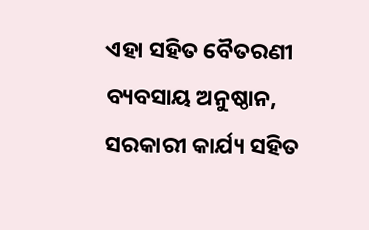ଏହା ସହିତ ବୈତରଣୀ ବ୍ୟବସାୟ ଅନୁଷ୍ଠାନ, ସରକାରୀ କାର୍ଯ୍ୟ ସହିତ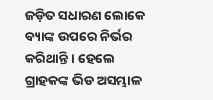ଜଡ଼ିତ ସଧାରଣ ଲୋକେ ବ୍ୟାଙ୍କ ଉପରେ ନିର୍ଭର କରିଥାନ୍ତି । ହେଲେ ଗ୍ରାହକଙ୍କ ଭିଡ ଅସମ୍ଭାଳ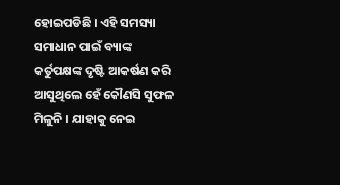ହୋଇପଡିଛି । ଏହି ସମସ୍ୟା ସମାଧାନ ପାଇଁ ବ୍ୟାଙ୍କ କର୍ତୁପକ୍ଷଙ୍କ ଦୃଷ୍ଟି ଆକର୍ଷଣ କରି ଆସୁଥିଲେ ହେଁ କୌଣସି ସୁଫଳ ମିଳୁନି । ଯାହାକୁ ନେଇ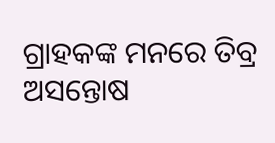ଗ୍ରାହକଙ୍କ ମନରେ ତିବ୍ର ଅସନ୍ତୋଷ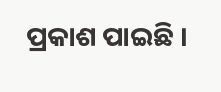ପ୍ରକାଶ ପାଇଛି ।